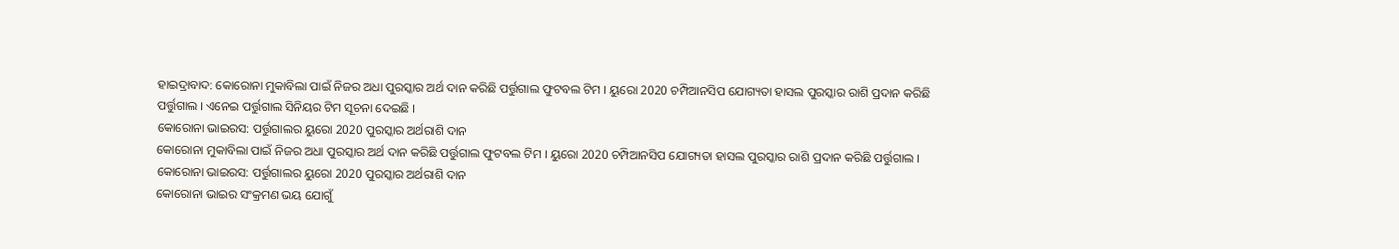ହାଇଦ୍ରାବାଦ: କୋରୋନା ମୁକାବିଲା ପାଇଁ ନିଜର ଅଧା ପୁରସ୍କାର ଅର୍ଥ ଦାନ କରିଛି ପର୍ତ୍ତୁଗାଲ ଫୁଟବଲ ଟିମ । ୟୁରୋ 2020 ଚମ୍ପିଆନସିପ ଯୋଗ୍ୟତା ହାସଲ ପୁରସ୍କାର ରାଶି ପ୍ରଦାନ କରିଛି ପର୍ତ୍ତୁଗାଲ । ଏନେଇ ପର୍ତ୍ତୁଗାଲ ସିନିୟର ଟିମ ସୂଚନା ଦେଇଛି ।
କୋରୋନା ଭାଇରସ: ପର୍ତ୍ତୁଗାଲର ୟୁରୋ 2020 ପୁରସ୍କାର ଅର୍ଥରାଶି ଦାନ
କୋରୋନା ମୁକାବିଲା ପାଇଁ ନିଜର ଅଧା ପୁରସ୍କାର ଅର୍ଥ ଦାନ କରିଛି ପର୍ତ୍ତୁଗାଲ ଫୁଟବଲ ଟିମ । ୟୁରୋ 2020 ଚମ୍ପିଆନସିପ ଯୋଗ୍ୟତା ହାସଲ ପୁରସ୍କାର ରାଶି ପ୍ରଦାନ କରିଛି ପର୍ତ୍ତୁଗାଲ ।
କୋରୋନା ଭାଇରସ: ପର୍ତ୍ତୁଗାଲର ୟୁରୋ 2020 ପୁରସ୍କାର ଅର୍ଥରାଶି ଦାନ
କୋରୋନା ଭାଇର ସଂକ୍ରମଣ ଭୟ ଯୋଗୁଁ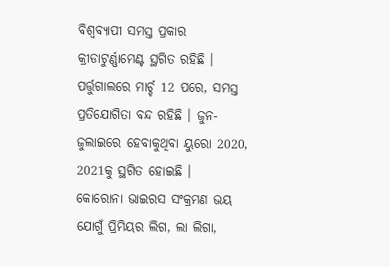ବିଶ୍ବବ୍ୟାପୀ ସମସ୍ତ ପ୍ରକାର କ୍ରୀଡାଟୁର୍ଣ୍ଣାମେଣ୍ଟ ସ୍ଥଗିତ ରହିଛି । ପର୍ତ୍ତୁଗାଲରେ ମାର୍ଚ୍ଚ 12 ପରେ, ସମସ୍ତ ପ୍ରତିଯୋଗିତା ବନ୍ଦ ରହିଛି । ଜୁନ-ଜୁଲାଇରେ ହେବାକୁଥିବା ୟୁରୋ 2020, 2021କୁ ସ୍ଥଗିତ ହୋଇଛି ।
କୋରୋନା ଭାଇରସ ସଂକ୍ରମଣ ଭୟ ଯୋଗୁଁ ପ୍ରିମିୟର ଲିଗ, ଲା ଲିଗା,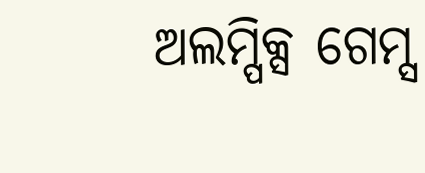ଅଲମ୍ପିକ୍ସ ଗେମ୍ସ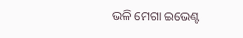ଭଳି ମେଗା ଇଭେଣ୍ଟ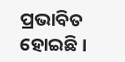ପ୍ରଭାବିତ ହୋଇଛି ।